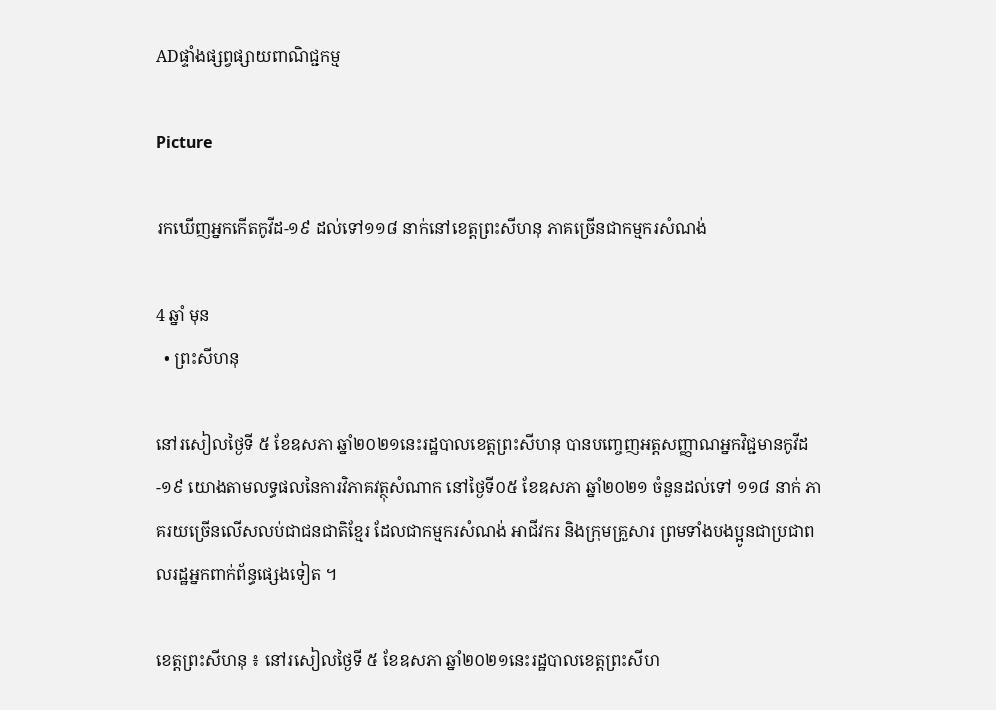ADផ្ទាំងផ្សព្វផ្សាយពាណិជ្ជកម្ម

Picture

រកឃើញអ្នកកើតកូវីដ-១៩ ដល់ទៅ១១៨ នាក់នៅខេត្តព្រះសីហនុ ភាគច្រើនជាកម្មករសំណង់

4 ឆ្នាំ មុន
  • ព្រះសីហនុ

នៅរសៀលថ្ងៃទី ៥ ខែឧសភា ឆ្នាំ២០២១នេះរដ្ឋបាលខេត្តព្រះសីហនុ បានបញ្ចេញអត្តសញ្ញាណអ្នកវិជ្ជមានកូវីដ-១៩ យោងតាមលទ្ធផលនៃការវិភាគវត្ថុសំណាក នៅថ្ងៃទី០៥ ខែឧសភា ឆ្នាំ២០២១ ចំនួនដល់ទៅ ១១៨ នាក់ ភាគរយច្រើនលើសលប់ជាជនជាតិខ្មែរ ដែលជាកម្មករសំណង់ អាជីវករ និងក្រុមគ្រួសារ ព្រមទាំងបងប្អូនជាប្រជាពលរដ្ឋអ្នកពាក់ព័ន្ធផ្សេងទៀត ។

ខេត្តព្រះសីហនុ ៖ នៅរសៀលថ្ងៃទី ៥ ខែឧសភា ឆ្នាំ២០២១នេះរដ្ឋបាលខេត្តព្រះសីហ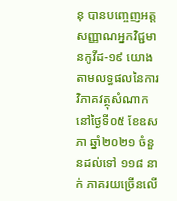នុ បានបញ្ចេញអត្តសញ្ញាណអ្នកវិជ្ជមានកូវីដ-១៩ យោងតាមលទ្ធផលនៃការវិភាគវត្ថុសំណាក នៅថ្ងៃទី០៥ ខែឧសភា ឆ្នាំ២០២១ ចំនួនដល់ទៅ ១១៨ នាក់ ភាគរយច្រើនលើ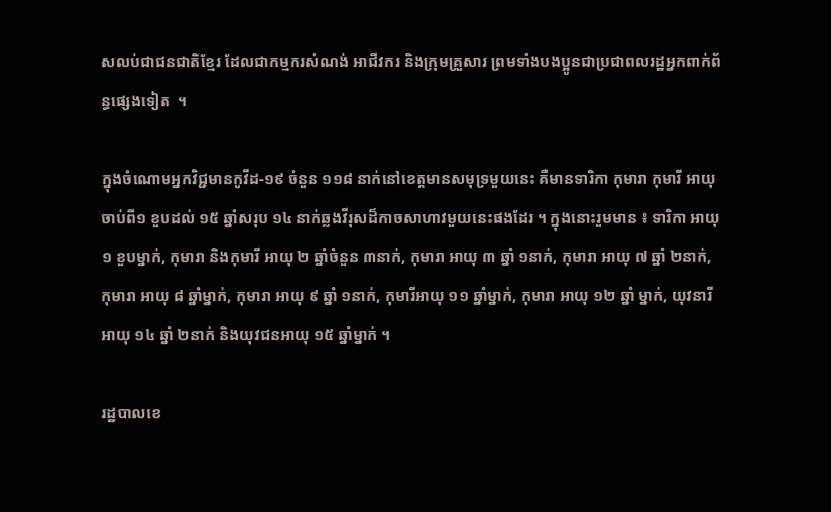សលប់ជាជនជាតិខ្មែរ ដែលជាកម្មករសំណង់ អាជីវករ និងក្រុមគ្រួសារ ព្រមទាំងបងប្អូនជាប្រជាពលរដ្ឋអ្នកពាក់ព័ន្ធផ្សេងទៀត  ។

ក្នុងចំណោមអ្នកវិជ្ជមានកូវីដ-១៩ ចំនួន ១១៨ នាក់នៅខេត្តមានសមុទ្រមួយនេះ គឺមានទារិកា កុមារា កុមារី អាយុ ចាប់ពី១ ខួបដល់ ១៥ ឆ្នាំសរុប ១៤ នាក់ឆ្លងវីរុសដ៏កាចសាហាវមួយនេះផងដែរ ។ ក្នុងនោះរួមមាន ៖ ទារិកា អាយុ ១ ខួបម្នាក់, កុមារា និងកុមារី អាយុ ២ ឆ្នាំចំនួន ៣នាក់, កុមារា អាយុ ៣ ឆ្នាំ ១នាក់, កុមារា អាយុ ៧ ឆ្នាំ ២នាក់, កុមារា អាយុ ៨ ឆ្នាំម្នាក់, កុមារា អាយុ ៩ ឆ្នាំ ១នាក់, កុមារីអាយុ ១១ ឆ្នាំម្នាក់, កុមារា អាយុ ១២ ឆ្នាំ ម្នាក់, យុវនារី អាយុ ១៤ ឆ្នាំ ២នាក់ និងយុវជនអាយុ ១៥ ឆ្នាំម្នាក់ ។

រដ្ឋបាលខេ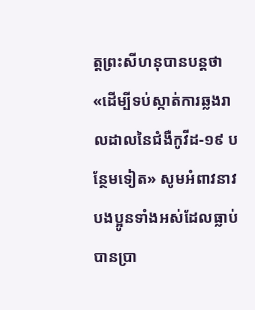ត្តព្រះសីហនុបានបន្តថា «ដើម្បីទប់ស្កាត់ការឆ្លងរាលដាលនៃជំងឺកូវីដ-១៩ បន្ថែមទៀត» សូមអំពាវនាវបងប្អូនទាំងអស់ដែលធ្លាប់បានប្រា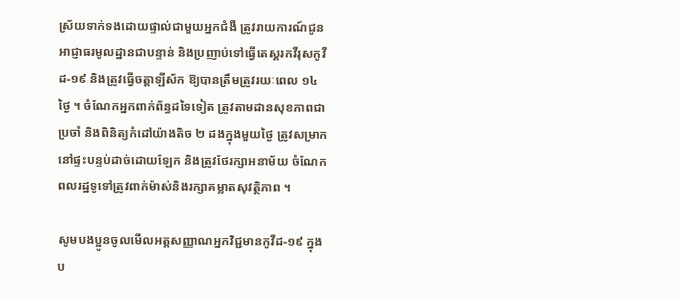ស្រ័យទាក់ទងដោយផ្ទាល់ជាមួយអ្នកជំងឺ ត្រូវរាយការណ៍ជូនអាជ្ញាធរមូលដ្ឋានជាបន្ទាន់ និងប្រញាប់ទៅធ្វើតេស្តរកវីរុសកូវីដ-១៩ និងត្រូវធ្វើចត្តាឡីស័ក ឱ្យបានត្រឹមត្រូវរយៈពេល ១៤ ថ្ងៃ ។ ចំណែកអ្នកពាក់ព័ន្ធដទៃទៀត ត្រូវតាមដានសុខភាពជាប្រចាំ និងពិនិត្យកំដៅយ៉ាងតិច ២ ដងក្នុងមួយថ្ងៃ ត្រូវសម្រាកនៅផ្ទះបន្ទប់ដាច់ដោយឡែក និងត្រូវថែរក្សាអនាម័យ ចំណែកពលរដ្ឋទូទៅត្រូវពាក់ម៉ាស់និងរក្សាគម្លាតសុវត្ថិភាព ។

សូមបងប្អូនចូលមើលអត្តសញ្ញាណអ្នកវិជ្ជមានកូវីដ-១៩ ក្នុងប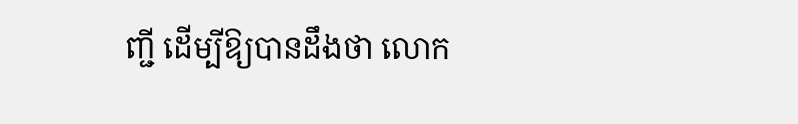ញ្ជី ដើម្បីឱ្យបានដឹងថា លោក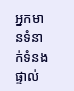អ្នកមានទំនាក់ទំនងផ្ទាល់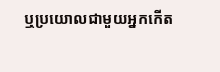ឬប្រយោលជាមួយអ្នកកើត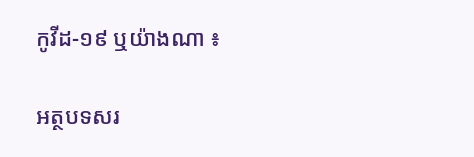កូវីដ-១៩ ឬយ៉ាងណា ៖

អត្ថបទសរ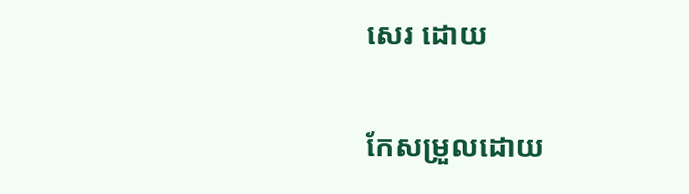សេរ ដោយ

កែសម្រួលដោយ